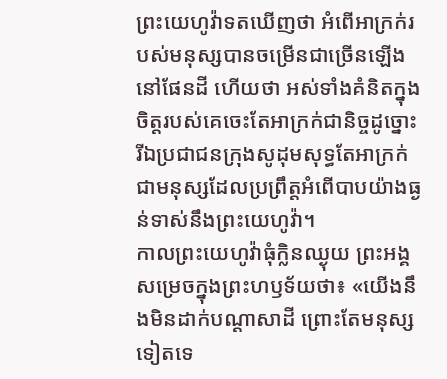ព្រះយេហូវ៉ាទតឃើញថា អំពើអាក្រក់របស់មនុស្សបានចម្រើនជាច្រើនឡើងនៅផែនដី ហើយថា អស់ទាំងគំនិតក្នុងចិត្តរបស់គេចេះតែអាក្រក់ជានិច្ចដូច្នោះ
រីឯប្រជាជនក្រុងសូដុមសុទ្ធតែអាក្រក់ ជាមនុស្សដែលប្រព្រឹត្តអំពើបាបយ៉ាងធ្ងន់ទាស់នឹងព្រះយេហូវ៉ា។
កាលព្រះយេហូវ៉ាធុំក្លិនឈ្ងុយ ព្រះអង្គសម្រេចក្នុងព្រះហឫទ័យថា៖ «យើងនឹងមិនដាក់បណ្ដាសាដី ព្រោះតែមនុស្សទៀតទេ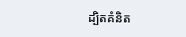ដ្បិតគំនិត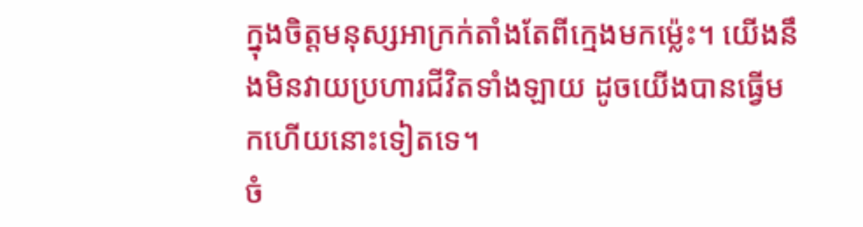ក្នុងចិត្តមនុស្សអាក្រក់តាំងតែពីក្មេងមកម៉្លេះ។ យើងនឹងមិនវាយប្រហារជីវិតទាំងឡាយ ដូចយើងបានធ្វើមកហើយនោះទៀតទេ។
ចំ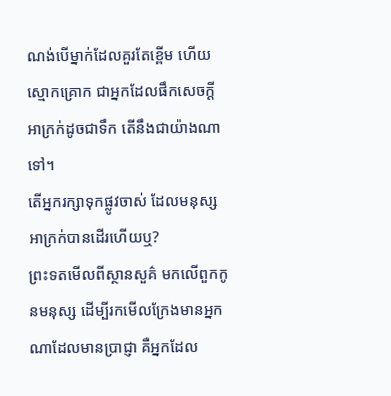ណង់បើម្នាក់ដែលគួរតែខ្ពើម ហើយស្មោកគ្រោក ជាអ្នកដែលផឹកសេចក្ដីអាក្រក់ដូចជាទឹក តើនឹងជាយ៉ាងណាទៅ។
តើអ្នករក្សាទុកផ្លូវចាស់ ដែលមនុស្សអាក្រក់បានដើរហើយឬ?
ព្រះទតមើលពីស្ថានសួគ៌ មកលើពួកកូនមនុស្ស ដើម្បីរកមើលក្រែងមានអ្នកណាដែលមានប្រាជ្ញា គឺអ្នកដែល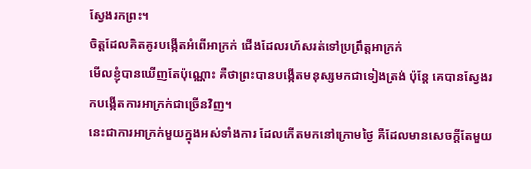ស្វែងរកព្រះ។
ចិត្តដែលគិតគូរបង្កើតអំពើអាក្រក់ ជើងដែលរហ័សរត់ទៅប្រព្រឹត្តអាក្រក់
មើលខ្ញុំបានឃើញតែប៉ុណ្ណោះ គឺថាព្រះបានបង្កើតមនុស្សមកជាទៀងត្រង់ ប៉ុន្តែ គេបានស្វែងរកបង្កើតការអាក្រក់ជាច្រើនវិញ។
នេះជាការអាក្រក់មួយក្នុងអស់ទាំងការ ដែលកើតមកនៅក្រោមថ្ងៃ គឺដែលមានសេចក្ដីតែមួយ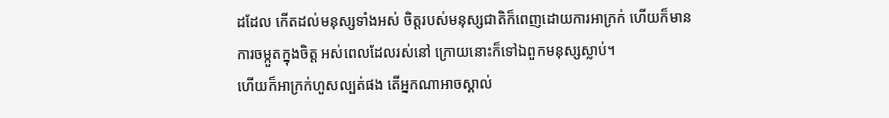ដដែល កើតដល់មនុស្សទាំងអស់ ចិត្តរបស់មនុស្សជាតិក៏ពេញដោយការអាក្រក់ ហើយក៏មានការចម្កួតក្នុងចិត្ត អស់ពេលដែលរស់នៅ ក្រោយនោះក៏ទៅឯពួកមនុស្សស្លាប់។
ហើយក៏អាក្រក់ហួសល្បត់ផង តើអ្នកណាអាចស្គាល់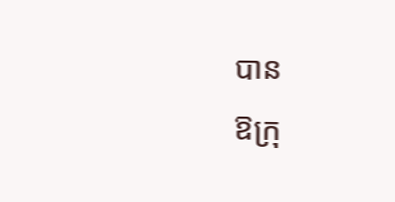បាន
ឱក្រុ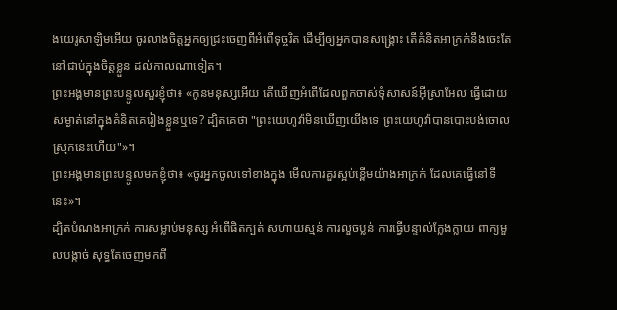ងយេរូសាឡិមអើយ ចូរលាងចិត្តអ្នកឲ្យជ្រះចេញពីអំពើទុច្ចរិត ដើម្បីឲ្យអ្នកបានសង្គ្រោះ តើគំនិតអាក្រក់នឹងចេះតែនៅជាប់ក្នុងចិត្តខ្លួន ដល់កាលណាទៀត។
ព្រះអង្គមានព្រះបន្ទូលសួរខ្ញុំថា៖ «កូនមនុស្សអើយ តើឃើញអំពើដែលពួកចាស់ទុំសាសន៍អ៊ីស្រាអែល ធ្វើដោយសម្ងាត់នៅក្នុងគំនិតគេរៀងខ្លួនឬទេ? ដ្បិតគេថា "ព្រះយេហូវ៉ាមិនឃើញយើងទេ ព្រះយេហូវ៉ាបានបោះបង់ចោលស្រុកនេះហើយ"»។
ព្រះអង្គមានព្រះបន្ទូលមកខ្ញុំថា៖ «ចូរអ្នកចូលទៅខាងក្នុង មើលការគួរស្អប់ខ្ពើមយ៉ាងអាក្រក់ ដែលគេធ្វើនៅទីនេះ»។
ដ្បិតបំណងអាក្រក់ ការសម្លាប់មនុស្ស អំពើផិតក្បត់ សហាយស្មន់ ការលួចប្លន់ ការធ្វើបន្ទាល់ក្លែងក្លាយ ពាក្យមួលបង្កាច់ សុទ្ធតែចេញមកពី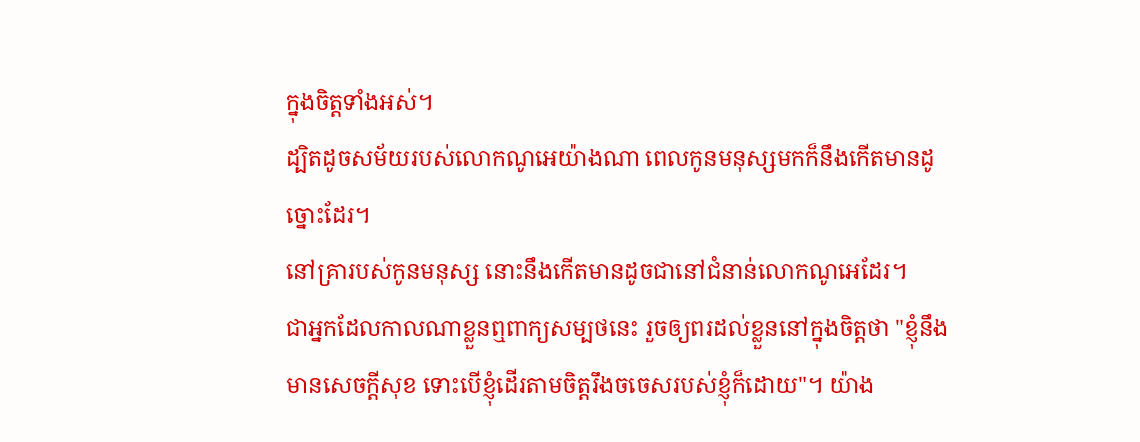ក្នុងចិត្តទាំងអស់។
ដ្បិតដូចសម័យរបស់លោកណូអេយ៉ាងណា ពេលកូនមនុស្សមកក៏នឹងកើតមានដូច្នោះដែរ។
នៅគ្រារបស់កូនមនុស្ស នោះនឹងកើតមានដូចជានៅជំនាន់លោកណូអេដែរ។
ជាអ្នកដែលកាលណាខ្លួនឮពាក្យសម្បថនេះ រួចឲ្យពរដល់ខ្លួននៅក្នុងចិត្តថា "ខ្ញុំនឹងមានសេចក្ដីសុខ ទោះបើខ្ញុំដើរតាមចិត្តរឹងចចេសរបស់ខ្ញុំក៏ដោយ"។ យ៉ាង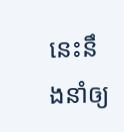នេះនឹងនាំឲ្យ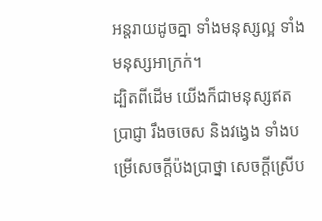អន្តរាយដូចគ្នា ទាំងមនុស្សល្អ ទាំងមនុស្សអាក្រក់។
ដ្បិតពីដើម យើងក៏ជាមនុស្សឥតប្រាជ្ញា រឹងចចេស និងវង្វេង ទាំងបម្រើសេចក្ដីប៉ងប្រាថ្នា សេចក្ដីស្រើប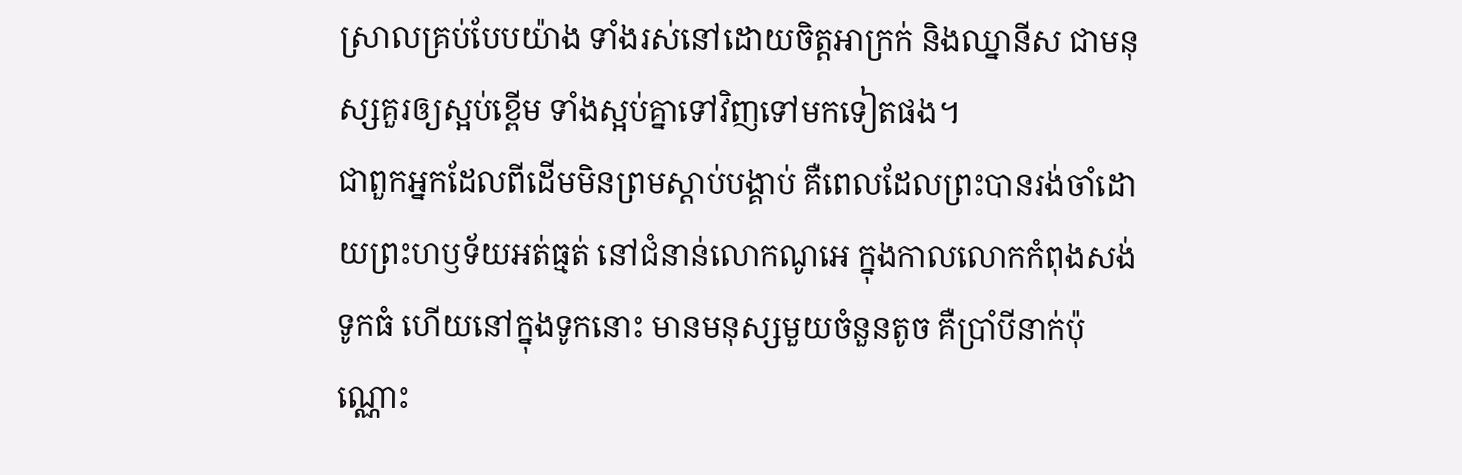ស្រាលគ្រប់បែបយ៉ាង ទាំងរស់នៅដោយចិត្តអាក្រក់ និងឈ្នានីស ជាមនុស្សគួរឲ្យស្អប់ខ្ពើម ទាំងស្អប់គ្នាទៅវិញទៅមកទៀតផង។
ជាពួកអ្នកដែលពីដើមមិនព្រមស្តាប់បង្គាប់ គឺពេលដែលព្រះបានរង់ចាំដោយព្រះហឫទ័យអត់ធ្មត់ នៅជំនាន់លោកណូអេ ក្នុងកាលលោកកំពុងសង់ទូកធំ ហើយនៅក្នុងទូកនោះ មានមនុស្សមួយចំនួនតូច គឺប្រាំបីនាក់ប៉ុណ្ណោះ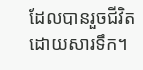ដែលបានរួចជីវិតដោយសារទឹក។